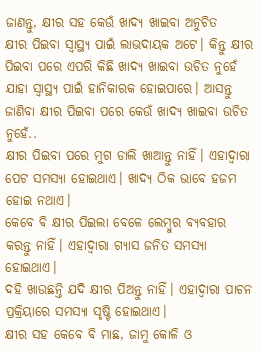ଜାଣନ୍ତୁ, କ୍ଷୀର ସହ କେଉଁ ଖାଦ୍ୟ ଖାଇବା ଅନୁଚିତ
କ୍ଷୀର ପିଇବା ସ୍ୱାସ୍ଥ୍ୟ ପାଇଁ ଲାଭଦାୟକ ଅଟେ। କିନ୍ତୁ କ୍ଷୀର ପିଇବା ପରେ ଏପରି କିଛି ଖାଦ୍ୟ ଖାଇବା ଉଚିତ ନୁହେଁ ଯାହା ସ୍ୱାସ୍ଥ୍ୟ ପାଇଁ ହାନିକାରକ ହୋଇପାରେ। ଆସନ୍ତୁ ଜାଣିବା କ୍ଷୀର ପିଇବା ପରେ କେଉଁ ଖାଦ୍ୟ ଖାଇବା ଉଚିତ ନୁହେଁ..
କ୍ଷୀର ପିଇବା ପରେ ମୁଗ ଡାଲି ଖାଆନ୍ତୁ ନାହିଁ। ଏହାଦ୍ୱାରା ପେଟ ସମସ୍ୟା ହୋଇଥାଏ। ଖାଦ୍ୟ ଠିକ ଭାବେ ହଜମ ହୋଇ ନଥାଏ।
କେବେ ବି କ୍ଷୀର ପିଇଲା ବେଳେ ଲେମ୍ବୁର ବ୍ୟବହାର କରନ୍ତୁ ନାହିଁ। ଏହାଦ୍ୱାରା ଗ୍ୟାସ ଜନିତ ସମସ୍ୟା ହୋଇଥାଏ।
ଦହି ଖାଉଛନ୍ତି ଯଦି କ୍ଷୀର ପିଅନ୍ତୁ ନାହିଁ। ଏହାଦ୍ୱାରା ପାଚନ ପ୍ରକ୍ରିୟାରେ ସମସ୍ୟା ସୃଷ୍ଟି ହୋଇଥାଏ।
କ୍ଷୀର ସହ କେବେ ବି ମାଛ, ଜାମୁ କୋଳି ଓ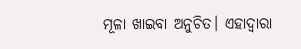ମୂଳା ଖାଇବା ଅନୁଚିତ। ଏହାଦ୍ୱାରା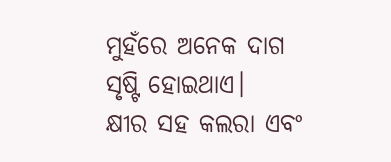ମୁହଁରେ ଅନେକ ଦାଗ ସୃଷ୍ଟି ହୋଇଥାଏ।
କ୍ଷୀର ସହ କଲରା ଏବଂ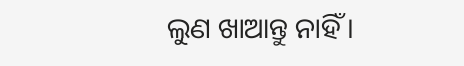ଲୁଣ ଖାଆନ୍ତୁ ନାହିଁ।